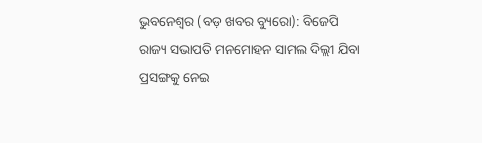ଭୁବନେଶ୍ୱର (ବଡ଼ ଖବର ବ୍ୟୁରୋ): ବିଜେପି ରାଜ୍ୟ ସଭାପତି ମନମୋହନ ସାମଲ ଦିଲ୍ଲୀ ଯିବା ପ୍ରସଙ୍ଗକୁ ନେଇ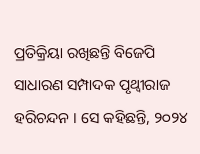ପ୍ରତିକ୍ରିୟା ରଖିଛନ୍ତି ବିଜେପି ସାଧାରଣ ସମ୍ପାଦକ ପୃଥ୍ୱୀରାଜ ହରିଚନ୍ଦନ । ସେ କହିଛନ୍ତି, ୨୦୨୪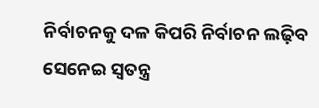ନିର୍ବାଚନକୁ ଦଳ କିପରି ନିର୍ବାଚନ ଲଢ଼ିବ ସେନେଇ ସ୍ୱତନ୍ତ୍ର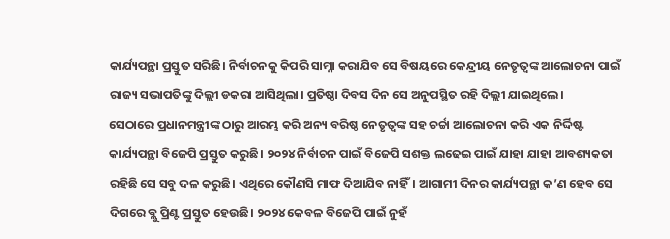କାର୍ଯ୍ୟପନ୍ଥା ପ୍ରସ୍ତୁତ ସରିଛି। ନିର୍ବାଚନକୁ କିପରି ସାମ୍ନା କରାଯିବ ସେ ବିଷୟରେ କେନ୍ଦ୍ରୀୟ ନେତୃତ୍ୱଙ୍କ ଆଲୋଚନା ପାଇଁ ରାଜ୍ୟ ସଭାପତିଙ୍କୁ ଦିଲ୍ଲୀ ଡକରା ଆସିଥିଲା। ପ୍ରତିଷ୍ଠା ଦିବସ ଦିନ ସେ ଅନୁପସ୍ଥିତ ରହି ଦିଲ୍ଲୀ ଯାଇଥିଲେ।
ସେଠାରେ ପ୍ରଧାନମନ୍ତ୍ରୀଙ୍କ ଠାରୁ ଆରମ୍ଭ କରି ଅନ୍ୟ ବରିଷ୍ଠ ନେତୃତ୍ୱଙ୍କ ସହ ଚର୍ଚ୍ଚା ଆଲୋଚନା କରି ଏକ ନିର୍ଦ୍ଦିଷ୍ଟ କାର୍ଯ୍ୟପନ୍ଥା ବିଜେପି ପ୍ରସ୍ତୁତ କରୁଛି। ୨୦୨୪ ନିର୍ବାଚନ ପାଇଁ ବିଜେପି ସଶକ୍ତ ଲଢେଇ ପାଇଁ ଯାହା ଯାହା ଆବଶ୍ୟକତା ରହିଛି ସେ ସବୁ ଦଳ କରୁଛି। ଏଥିରେ କୌଣସି ମାଫ ଦିଆଯିବ ନାହିଁ। ଆଗାମୀ ଦିନର କାର୍ଯ୍ୟପନ୍ଥା କ’ଣ ହେବ ସେ ଦିଗରେ ବ୍ଲୁ ପ୍ରିଣ୍ଟ ପ୍ରସ୍ତୁତ ହେଉଛି। ୨୦୨୪ କେବଳ ବିଜେପି ପାଇଁ ନୁହଁ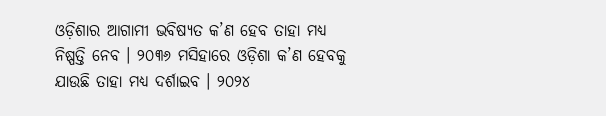ଓଡ଼ିଶାର ଆଗାମୀ ଭବିଷ୍ୟତ କ’ଣ ହେବ ତାହା ମଧ୍ୟ ନିଷ୍ପତ୍ତି ନେବ । ୨୦୩୬ ମସିହାରେ ଓଡ଼ିଶା କ’ଣ ହେବକୁ ଯାଉଛି ତାହା ମଧ୍ୟ ଦର୍ଶାଇବ । ୨୦୨୪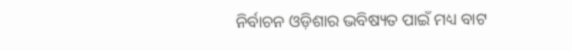ନିର୍ବାଚନ ଓଡ଼ିଶାର ଭବିଷ୍ୟତ ପାଇଁ ମଧ୍ୟ ବାଟ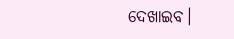ଦେଖାଇବ।